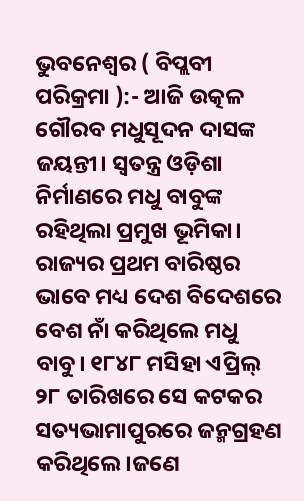ଭୁବନେଶ୍ବର ( ବିପ୍ଲବୀ ପରିକ୍ରମା ):- ଆଜି ଉତ୍କଳ ଗୌରବ ମଧୁସୂଦନ ଦାସଙ୍କ ଜୟନ୍ତୀ। ସ୍ୱତନ୍ତ୍ର ଓଡ଼ିଶା ନିର୍ମାଣରେ ମଧୁ ବାବୁଙ୍କ ରହିଥିଲା ପ୍ରମୁଖ ଭୂମିକା। ରାଜ୍ୟର ପ୍ରଥମ ବାରିଷ୍ଠର ଭାବେ ମଧ୍ୟ ଦେଶ ବିଦେଶରେ ବେଶ ନାଁ କରିଥିଲେ ମଧୁ ବାବୁ। ୧୮୪୮ ମସିହା ଏପ୍ରିଲ୍ ୨୮ ତାରିଖରେ ସେ କଟକର ସତ୍ୟଭାମାପୁରରେ ଜନ୍ମଗ୍ରହଣ କରିଥିଲେ।ଜଣେ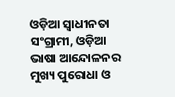ଓଡ଼ିଆ ସ୍ୱାଧୀନତା ସଂଗ୍ରାମୀ, ଓଡ଼ିଆ ଭାଷା ଆନ୍ଦୋଳନର ମୁଖ୍ୟ ପୁରୋଧା ଓ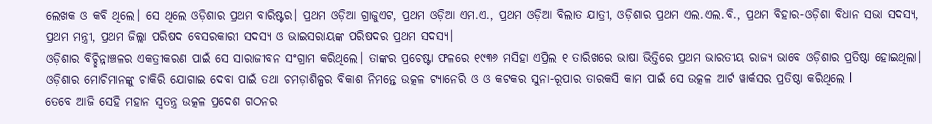ଲେଖକ ଓ କବି ଥିଲେ। ସେ ଥିଲେ ଓଡ଼ିଶାର ପ୍ରଥମ ବାରିଷ୍ଟର। ପ୍ରଥମ ଓଡ଼ିଆ ଗ୍ରାଜୁଏଟ, ପ୍ରଥମ ଓଡ଼ିଆ ଏମ.ଏ., ପ୍ରଥମ ଓଡ଼ିଆ ବିଲାତ ଯାତ୍ରୀ, ଓଡ଼ିଶାର ପ୍ରଥମ ଏଲ.ଏଲ.ବି., ପ୍ରଥମ ବିହାର-ଓଡ଼ିଶା ବିଧାନ ସଭା ସଦସ୍ୟ, ପ୍ରଥମ ମନ୍ତ୍ରୀ, ପ୍ରଥମ ଜିଲ୍ଲା ପରିଷଦ ବେସରକାରୀ ସଦସ୍ୟ ଓ ଭାଇସରାୟଙ୍କ ପରିଷଦର ପ୍ରଥମ ସଦସ୍ୟ।
ଓଡ଼ିଶାର ବିଚ୍ଛିନ୍ନାଞ୍ଚଳର ଏକତ୍ରୀକରଣ ପାଇଁ ସେ ସାରାଜୀବନ ସଂଗ୍ରାମ କରିଥିଲେ। ତାଙ୍କର ପ୍ରଚେଷ୍ଟା ଫଳରେ ୧୯୩୬ ମସିହା ଏପ୍ରିଲ ୧ ତାରିଖରେ ଭାଷା ଭିତ୍ତିରେ ପ୍ରଥମ ଭାରତୀୟ ରାଜ୍ୟ ଭାବେ ଓଡ଼ିଶାର ପ୍ରତିଷ୍ଠା ହୋଇଥିଲା। ଓଡ଼ିଶାର ମୋଚିମାନଙ୍କୁ ଚାକିରି ଯୋଗାଇ ଦେବା ପାଇଁ ତଥା ଚମଡ଼ାଶିଳ୍ପର ବିକାଶ ନିମନ୍ତେ ଉତ୍କଳ ଟ୍ୟାନେରି ଓ ଓ କଟକର ସୁନା-ରୂପାର ତାରକସି କାମ ପାଇଁ ସେ ଉତ୍କଳ ଆର୍ଟ ୱାର୍କସର ପ୍ରତିଷ୍ଠା କରିଥିଲେ l
ତେବେ ଆଜି ସେହି ମହାନ ସ୍ୱତନ୍ତ୍ର ଉତ୍କଳ ପ୍ରଦେଶ ଗଠନର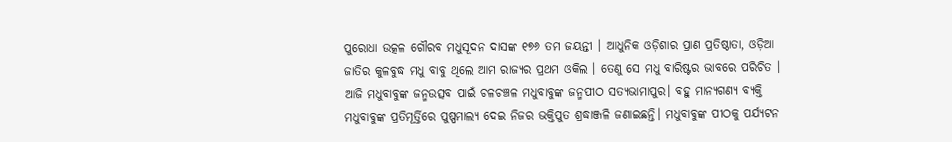ପୁରୋଧା ଉତ୍କଳ ଗୌରବ ମଧୁସୂଦନ ଦାସଙ୍କ ୧୭୬ ତମ ଜୟନ୍ତୀ । ଆଧୁନିକ ଓଡ଼ିଶାର ପ୍ରାଣ ପ୍ରତିଷ୍ଠାତା, ଓଡ଼ିଆ ଜାତିର କୁଳବୁଦ୍ଧ ମଧୁ ବାବୁ ଥିଲେ ଆମ ରାଜ୍ୟର ପ୍ରଥମ ଓକିଲ । ତେଣୁ ସେ ମଧୁ ବାରିଷ୍ଟର ଭାବରେ ପରିଚିତ । ଆଜି ମଧୁବାବୁଙ୍କ ଜନ୍ମଉତ୍ସବ ପାଇଁ ଚଳଚଞ୍ଚଳ ମଧୁବାବୁଙ୍କ ଜନ୍ମପୀଠ ସତ୍ୟଭାମାପୁର। ବହୁ ମାନ୍ୟଗଣ୍ୟ ବ୍ୟକ୍ତି ମଧୁବାବୁଙ୍କ ପ୍ରତିମୂର୍ତ୍ତିରେ ପୁଷ୍ପମାଲ୍ୟ ଦେଇ ନିଜର ଭକ୍ତିପୁତ ଶ୍ରଦ୍ଧାଞ୍ଜଳି ଜଣାଇଛନ୍ତି। ମଧୁବାବୁଙ୍କ ପୀଠକୁ ପର୍ଯ୍ୟଟନ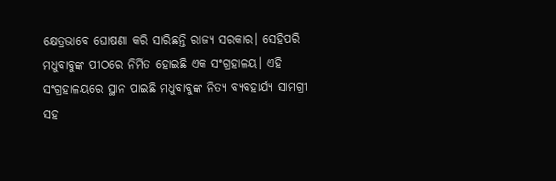କ୍ଷେତ୍ରଭାବେ ଘୋଷଣା କରି ସାରିଛନ୍ତି ରାଜ୍ୟ ସରକାର। ସେହିପରି ମଧୁବାବୁଙ୍କ ପୀଠରେ ନିର୍ମିତ ହୋଇଛି ଏକ ସଂଗ୍ରହାଳୟ। ଏହି ସଂଗ୍ରହାଳୟରେ ସ୍ଥାନ ପାଇଛି ମଧୁବାବୁଙ୍କ ନିତ୍ୟ ବ୍ୟବହାର୍ଯ୍ୟ ସାମଗ୍ରୀ ସହ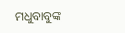ମଧୁବାବୁଙ୍କ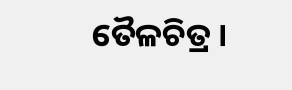ତୈଳଚିତ୍ର ।